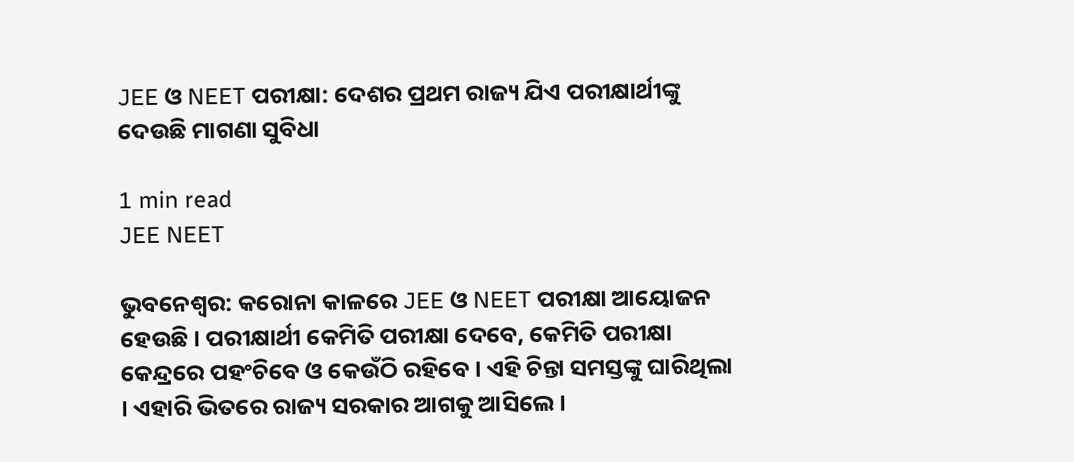JEE ଓ NEET ପରୀକ୍ଷା: ଦେଶର ପ୍ରଥମ ରାଜ୍ୟ ଯିଏ ପରୀକ୍ଷାର୍ଥୀଙ୍କୁ ଦେଉଛି ମାଗଣା ସୁବିଧା

1 min read
JEE NEET

ଭୁବନେଶ୍ୱର: କରୋନା କାଳରେ JEE ଓ NEET ପରୀକ୍ଷା ଆୟୋଜନ ହେଉଛି । ପରୀକ୍ଷାର୍ଥୀ କେମିତି ପରୀକ୍ଷା ଦେବେ, କେମିତି ପରୀକ୍ଷା କେନ୍ଦ୍ରରେ ପହଂଚିବେ ଓ କେଉଁଠି ରହିବେ । ଏହି ଚିନ୍ତା ସମସ୍ତଙ୍କୁ ଘାରିଥିଲା । ଏହାରି ଭିତରେ ରାଜ୍ୟ ସରକାର ଆଗକୁ ଆସିଲେ ।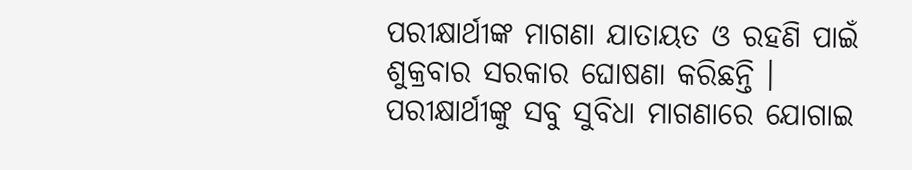ପରୀକ୍ଷାର୍ଥୀଙ୍କ ମାଗଣା ଯାତାୟତ ଓ ରହଣି ପାଇଁ ଶୁକ୍ରବାର ସରକାର ଘୋଷଣା କରିଛନ୍ତି । ପରୀକ୍ଷାର୍ଥୀଙ୍କୁ ସବୁ ସୁବିଧା ମାଗଣାରେ ଯୋଗାଇ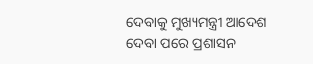ଦେବାକୁ ମୁଖ୍ୟମନ୍ତ୍ରୀ ଆଦେଶ ଦେବା ପରେ ପ୍ରଶାସନ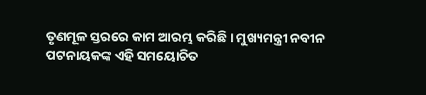ତୃଣମୂଳ ସ୍ତରରେ କାମ ଆରମ୍ଭ କରିଛି । ମୁଖ୍ୟମନ୍ତ୍ରୀ ନବୀନ ପଟନାୟକଙ୍କ ଏହି ସମୟୋଚିତ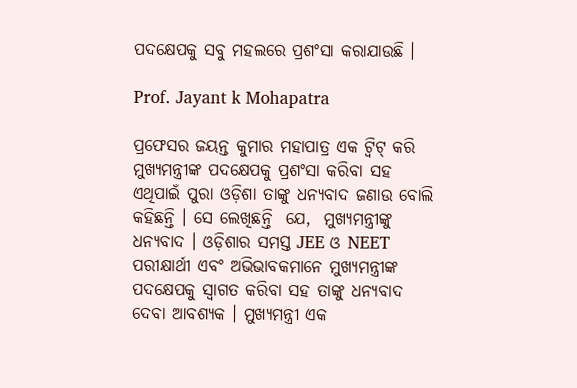ପଦକ୍ଷେପକୁ ସବୁ ମହଲରେ ପ୍ରଶଂସା କରାଯାଉଛି ।

Prof. Jayant k Mohapatra

ପ୍ରଫେସର ଜୟନ୍ତ କୁମାର ମହାପାତ୍ର ଏକ ଟ୍ୱିଟ୍ କରି ମୁଖ୍ୟମନ୍ତ୍ରୀଙ୍କ ପଦକ୍ଷେପକୁ ପ୍ରଶଂସା କରିବା ସହ ଏଥିପାଇଁ ପୁରା ଓଡ଼ିଶା ତାଙ୍କୁ ଧନ୍ୟବାଦ ଜଣାଉ ବୋଲି କହିଛନ୍ତି । ସେ ଲେଖିଛନ୍ତି  ଯେ,  ମୁଖ୍ୟମନ୍ତ୍ରୀଙ୍କୁ ଧନ୍ୟବାଦ । ଓଡ଼ିଶାର ସମସ୍ତ JEE ଓ NEET ପରୀକ୍ଷାର୍ଥୀ ଏବଂ ଅଭିଭାବକମାନେ ମୁଖ୍ୟମନ୍ତ୍ରୀଙ୍କ ପଦକ୍ଷେପକୁ ସ୍ୱାଗତ କରିବା ସହ ତାଙ୍କୁ ଧନ୍ୟବାଦ ଦେବା ଆବଶ୍ୟକ । ମୁଖ୍ୟମନ୍ତ୍ରୀ ଏକ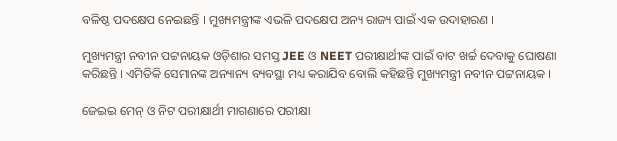ବଳିଷ୍ଠ ପଦକ୍ଷେପ ନେଇଛନ୍ତି । ମୁଖ୍ୟମନ୍ତ୍ରୀଙ୍କ ଏଭଳି ପଦକ୍ଷେପ ଅନ୍ୟ ରାଜ୍ୟ ପାଇଁ ଏକ ଉଦାହାରଣ ।

ମୁଖ୍ୟମନ୍ତ୍ରୀ ନବୀନ ପଟ୍ଟନାୟକ ଓଡ଼ିଶାର ସମସ୍ତ JEE ଓ NEET ପରୀକ୍ଷାର୍ଥୀଙ୍କ ପାଇଁ ବାଟ ଖର୍ଚ୍ଚ ଦେବାକୁ ଘୋଷଣା କରିଛନ୍ତି । ଏମିତିକି ସେମାନଙ୍କ ଅନ୍ୟାନ୍ୟ ବ୍ୟବସ୍ଥା ମଧ୍ୟ କରାଯିବ ବୋଲି କହିଛନ୍ତି ମୁଖ୍ୟମନ୍ତ୍ରୀ ନବୀନ ପଟ୍ଟନାୟକ ।

ଜେଇଇ ମେନ୍ ଓ ନିଟ ପରୀକ୍ଷାର୍ଥୀ ମାଗଣାରେ ପରୀକ୍ଷା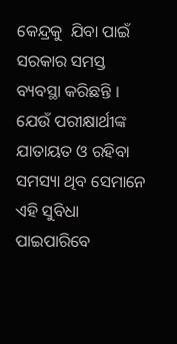କେନ୍ଦ୍ରକୁ  ଯିବା ପାଇଁ ସରକାର ସମସ୍ତ ବ୍ୟବସ୍ଥା କରିଛନ୍ତି । ଯେଉଁ ପରୀକ୍ଷାର୍ଥୀଙ୍କ ଯାତାୟତ ଓ ରହିବା ସମସ୍ୟା ଥିବ ସେମାନେ ଏହି ସୁବିଧା ପାଇପାରିବେ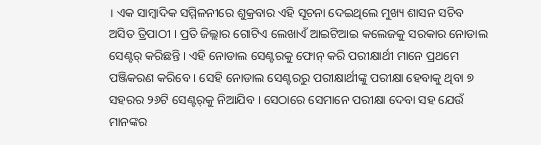। ଏକ ସାମ୍ବାଦିକ ସମ୍ମିଳନୀରେ ଶୁକ୍ରବାର ଏହି ସୂଚନା ଦେଇଥିଲେ ମୁଖ୍ୟ ଶାସନ ସଚିବ ଅସିତ ତ୍ରିପାଠୀ । ପ୍ରତି ଜିଲ୍ଲାର ଗୋଟିଏ ଲେଖାଏଁ ଆଇଟିଆଇ କଲେଜକୁ ସରକାର ନୋଡାଲ ସେଣ୍ଟର୍ କରିଛନ୍ତି । ଏହି ନୋଡାଲ ସେଣ୍ଟରକୁ ଫୋନ୍ କରି ପରୀକ୍ଷାର୍ଥୀ ମାନେ ପ୍ରଥମେ ପଞ୍ଜିକରଣ କରିବେ । ସେହି ନୋଡାଲ ସେଣ୍ଟରରୁ ପରୀକ୍ଷାର୍ଥୀଙ୍କୁ ପରୀକ୍ଷା ହେବାକୁ ଥିବା ୭ ସହରର ୨୬ଟି ସେଣ୍ଟର୍‌କୁ ନିଆଯିବ । ସେଠାରେ ସେମାନେ ପରୀକ୍ଷା ଦେବା ସହ ଯେଉଁ ମାନଙ୍କର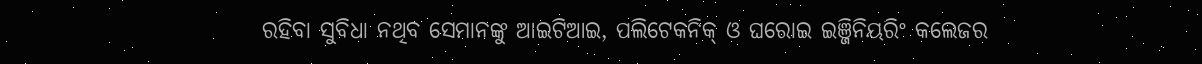ରହିବା ସୁବିଧା ନଥିବ ସେମାନଙ୍କୁ ଆଇଟିଆଇ, ପଲିଟେକନିକ୍ ଓ ଘରୋଇ ଇଞ୍ଜିନିୟରିଂ କଲେଜର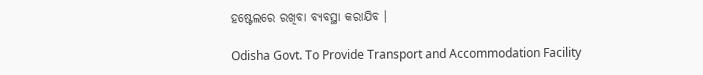ହଷ୍ଟେଲରେ ରଖିବା ବ୍ୟବସ୍ଥା କରାଯିବ ।

Odisha Govt. To Provide Transport and Accommodation Facility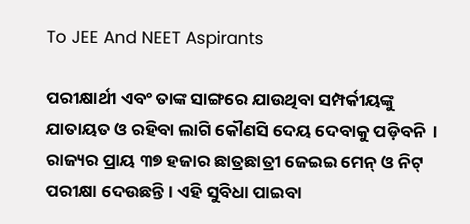To JEE And NEET Aspirants

ପରୀକ୍ଷାର୍ଥୀ ଏବଂ ତାଙ୍କ ସାଙ୍ଗରେ ଯାଉଥିବା ସମ୍ପର୍କୀୟଙ୍କୁ ଯାତାୟତ ଓ ରହିବା ଲାଗି କୌଣସି ଦେୟ ଦେବାକୁ ପଡ଼ିବନି  । ରାଜ୍ୟର ପ୍ରାୟ ୩୭ ହଜାର ଛାତ୍ରଛାତ୍ରୀ ଜେଇଇ ମେନ୍ ଓ ନିଟ୍‌ ପରୀକ୍ଷା ଦେଉଛନ୍ତି । ଏହି ସୁବିଧା ପାଇବା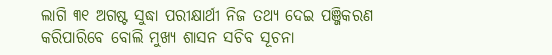ଲାଗି ୩୧ ଅଗଷ୍ଟ ସୁଦ୍ଧା ପରୀକ୍ଷାର୍ଥୀ ନିଜ ତଥ୍ୟ ଦେଇ ପଞ୍ଜିକରଣ କରିପାରିବେ ବୋଲି ମୁଖ୍ୟ ଶାସନ ସଚିବ ସୂଚନା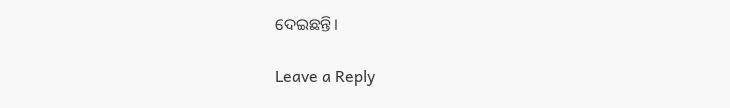ଦେଇଛନ୍ତି।

Leave a Reply